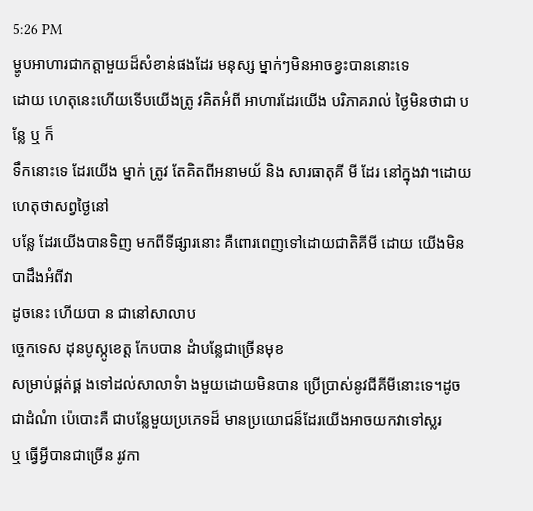5:26 PM
ម្ហូបអាហារជាកត្តាមួយដ៏សំខាន់ផងដែរ មនុស្ស ម្នាក់ៗមិនអាចខ្វះបាននោះទេ
ដោយ ហេតុនេះហើយទើបយើងត្រូ វគិតអំពី អាហារដែរយើង បរិភាគរាល់ ថ្ងៃមិនថាជា បន្លែ ឬ ក៏
ទឹកនោះទេ ដែរយើង ម្នាក់ ត្រូវ តែគិតពីអនាមយ័ និង សារធាតុគី មី ដែរ នៅក្នុងវា។ដោយហេតុថាសព្វថ្ងៃនៅ
បន្លែ ដែរយើងបានទិញ មកពីទីផ្សារនោះ គឺពោរពេញទៅដោយជាតិគីមី ដោយ យើងមិនបាដឹងអំពីវា
ដូចនេះ ហើយបា ន ជានៅសាលាប
ច្ចេកទេស ដុនបូស្កូខេត្ត កែបបាន ដំាបន្លែជាច្រើនមុខ
សម្រាប់ផ្គត់ផ្គ ងទៅដល់សាលាទំា ងមួយដោយមិនបាន ប្រើប្រាស់នូវជីគីមីនោះទេ។ដូចជាដំណំា ប៉េបោះគឺ ជាបន្លែមួយប្រភេទដ៏ មានប្រយោជន៏ដែរយើងអាចយកវាទៅស្លរ
ឬ ធ្វើអ្វីបានជាច្រើន រូវកា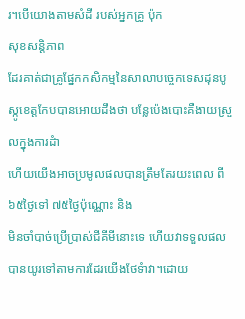រ។បើយោងតាមសំដី របស់អ្នកគ្រូ ប៉ុក
សុខសន្ដិភាព
ដែរគាត់ជាគ្រូផ្នែកកសិកម្មនៃសាលាបច្ចេកទេសដុនបូស្កូខេត្តកែបបានអោយដឹងថា បន្លែប៉េងបោះគឺងាយស្រួលក្នុងការដំា
ហើយយើងអាចប្រមូលផលបានត្រឹមតែរយះពេល ពី ៦៥ថ្ងៃទៅ ៧៥ថ្ងៃប៉ុណ្ណោះ និង
មិនចាំបាច់ប្រើប្រាស់ជីគីមីនោះទេ ហើយវាទទួលផលបានយូរទៅតាមការដែរយើងថែទំាវា។ដោយ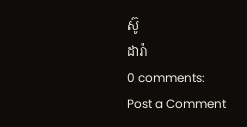ស៊ូ
ដារ៉ា
0 comments:
Post a Comment